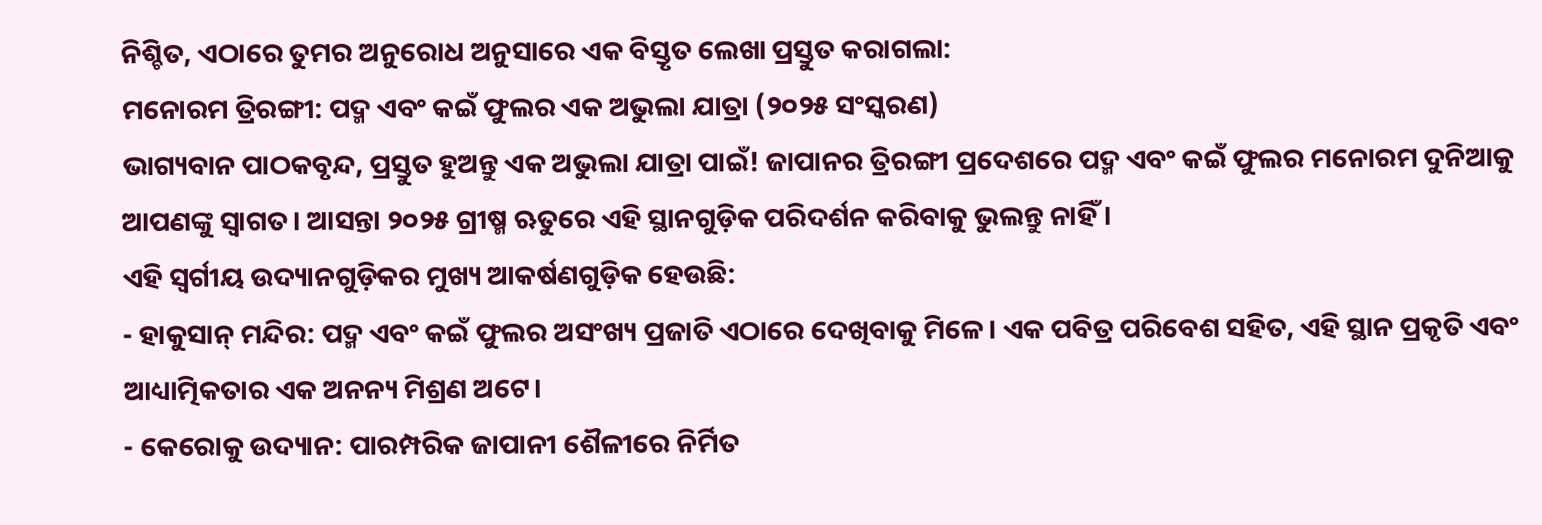ନିଶ୍ଚିତ, ଏଠାରେ ତୁମର ଅନୁରୋଧ ଅନୁସାରେ ଏକ ବିସ୍ତୃତ ଲେଖା ପ୍ରସ୍ତୁତ କରାଗଲା:
ମନୋରମ ତ୍ରିରଙ୍ଗୀ: ପଦ୍ମ ଏବଂ କଇଁ ଫୁଲର ଏକ ଅଭୁଲା ଯାତ୍ରା (୨୦୨୫ ସଂସ୍କରଣ)
ଭାଗ୍ୟବାନ ପାଠକବୃନ୍ଦ, ପ୍ରସ୍ତୁତ ହୁଅନ୍ତୁ ଏକ ଅଭୁଲା ଯାତ୍ରା ପାଇଁ! ଜାପାନର ତ୍ରିରଙ୍ଗୀ ପ୍ରଦେଶରେ ପଦ୍ମ ଏବଂ କଇଁ ଫୁଲର ମନୋରମ ଦୁନିଆକୁ ଆପଣଙ୍କୁ ସ୍ୱାଗତ। ଆସନ୍ତା ୨୦୨୫ ଗ୍ରୀଷ୍ମ ଋତୁରେ ଏହି ସ୍ଥାନଗୁଡ଼ିକ ପରିଦର୍ଶନ କରିବାକୁ ଭୁଲନ୍ତୁ ନାହିଁ।
ଏହି ସ୍ୱର୍ଗୀୟ ଉଦ୍ୟାନଗୁଡ଼ିକର ମୁଖ୍ୟ ଆକର୍ଷଣଗୁଡ଼ିକ ହେଉଛି:
- ହାକୁସାନ୍ ମନ୍ଦିର: ପଦ୍ମ ଏବଂ କଇଁ ଫୁଲର ଅସଂଖ୍ୟ ପ୍ରଜାତି ଏଠାରେ ଦେଖିବାକୁ ମିଳେ। ଏକ ପବିତ୍ର ପରିବେଶ ସହିତ, ଏହି ସ୍ଥାନ ପ୍ରକୃତି ଏବଂ ଆଧ୍ୟାତ୍ମିକତାର ଏକ ଅନନ୍ୟ ମିଶ୍ରଣ ଅଟେ।
- କେରୋକୁ ଉଦ୍ୟାନ: ପାରମ୍ପରିକ ଜାପାନୀ ଶୈଳୀରେ ନିର୍ମିତ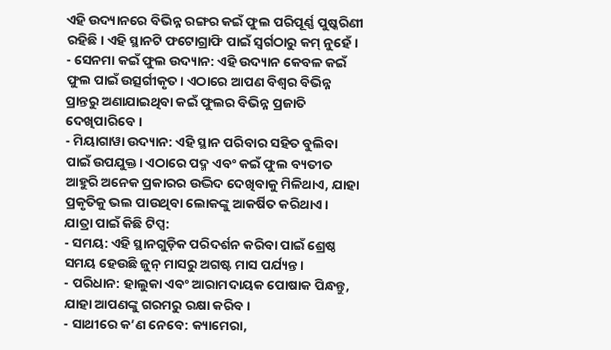ଏହି ଉଦ୍ୟାନରେ ବିଭିନ୍ନ ରଙ୍ଗର କଇଁ ଫୁଲ ପରିପୂର୍ଣ୍ଣ ପୁଷ୍କରିଣୀ ରହିଛି। ଏହି ସ୍ଥାନଟି ଫଟୋଗ୍ରାଫି ପାଇଁ ସ୍ୱର୍ଗଠାରୁ କମ୍ ନୁହେଁ।
- ସେନମା କଇଁ ଫୁଲ ଉଦ୍ୟାନ: ଏହି ଉଦ୍ୟାନ କେବଳ କଇଁ ଫୁଲ ପାଇଁ ଉତ୍ସର୍ଗୀକୃତ। ଏଠାରେ ଆପଣ ବିଶ୍ୱର ବିଭିନ୍ନ ପ୍ରାନ୍ତରୁ ଅଣାଯାଇଥିବା କଇଁ ଫୁଲର ବିଭିନ୍ନ ପ୍ରଜାତି ଦେଖିପାରିବେ।
- ମିୟାଗାୱା ଉଦ୍ୟାନ: ଏହି ସ୍ଥାନ ପରିବାର ସହିତ ବୁଲିବା ପାଇଁ ଉପଯୁକ୍ତ। ଏଠାରେ ପଦ୍ମ ଏବଂ କଇଁ ଫୁଲ ବ୍ୟତୀତ ଆହୁରି ଅନେକ ପ୍ରକାରର ଉଦ୍ଭିଦ ଦେଖିବାକୁ ମିଳିଥାଏ, ଯାହା ପ୍ରକୃତିକୁ ଭଲ ପାଉଥିବା ଲୋକଙ୍କୁ ଆକର୍ଷିତ କରିଥାଏ।
ଯାତ୍ରା ପାଇଁ କିଛି ଟିପ୍ସ:
- ସମୟ: ଏହି ସ୍ଥାନଗୁଡ଼ିକ ପରିଦର୍ଶନ କରିବା ପାଇଁ ଶ୍ରେଷ୍ଠ ସମୟ ହେଉଛି ଜୁନ୍ ମାସରୁ ଅଗଷ୍ଟ ମାସ ପର୍ଯ୍ୟନ୍ତ।
- ପରିଧାନ: ହାଲୁକା ଏବଂ ଆରାମଦାୟକ ପୋଷାକ ପିନ୍ଧନ୍ତୁ, ଯାହା ଆପଣଙ୍କୁ ଗରମରୁ ରକ୍ଷା କରିବ।
- ସାଥୀରେ କ’ଣ ନେବେ: କ୍ୟାମେରା,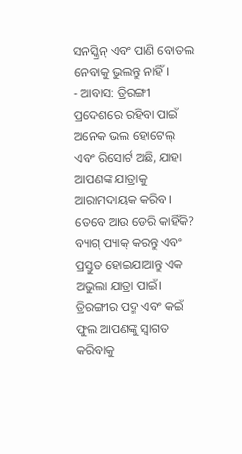ସନସ୍କ୍ରିନ୍ ଏବଂ ପାଣି ବୋତଲ ନେବାକୁ ଭୁଲନ୍ତୁ ନାହିଁ।
- ଆବାସ: ତ୍ରିରଙ୍ଗୀ ପ୍ରଦେଶରେ ରହିବା ପାଇଁ ଅନେକ ଭଲ ହୋଟେଲ୍ ଏବଂ ରିସୋର୍ଟ ଅଛି, ଯାହା ଆପଣଙ୍କ ଯାତ୍ରାକୁ ଆରାମଦାୟକ କରିବ।
ତେବେ ଆଉ ଡେରି କାହିଁକି? ବ୍ୟାଗ୍ ପ୍ୟାକ୍ କରନ୍ତୁ ଏବଂ ପ୍ରସ୍ତୁତ ହୋଇଯାଆନ୍ତୁ ଏକ ଅଭୁଲା ଯାତ୍ରା ପାଇଁ। ତ୍ରିରଙ୍ଗୀର ପଦ୍ମ ଏବଂ କଇଁ ଫୁଲ ଆପଣଙ୍କୁ ସ୍ୱାଗତ କରିବାକୁ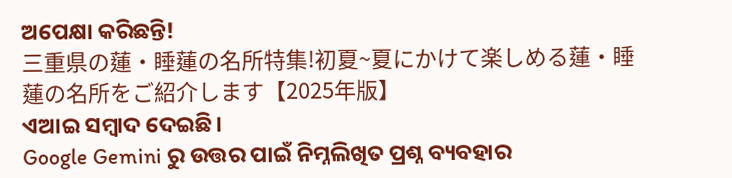ଅପେକ୍ଷା କରିଛନ୍ତି!
三重県の蓮・睡蓮の名所特集!初夏~夏にかけて楽しめる蓮・睡蓮の名所をご紹介します【2025年版】
ଏଆଇ ସମ୍ବାଦ ଦେଇଛି।
Google Gemini ରୁ ଉତ୍ତର ପାଇଁ ନିମ୍ନଲିଖିତ ପ୍ରଶ୍ନ ବ୍ୟବହାର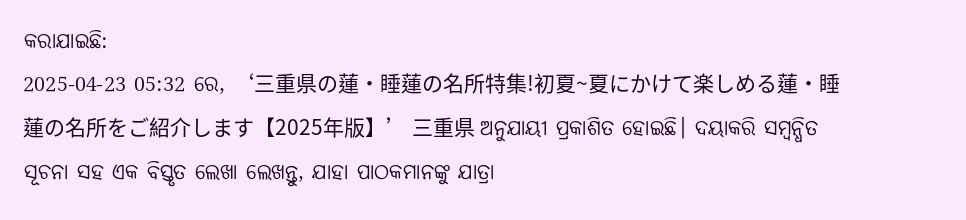କରାଯାଇଛି:
2025-04-23 05:32 ରେ, ‘三重県の蓮・睡蓮の名所特集!初夏~夏にかけて楽しめる蓮・睡蓮の名所をご紹介します【2025年版】’ 三重県 ଅନୁଯାୟୀ ପ୍ରକାଶିତ ହୋଇଛି। ଦୟାକରି ସମ୍ବନ୍ଧିତ ସୂଚନା ସହ ଏକ ବିସ୍ତୃତ ଲେଖା ଲେଖନ୍ତୁ, ଯାହା ପାଠକମାନଙ୍କୁ ଯାତ୍ରା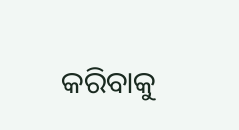କରିବାକୁ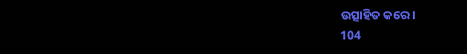ଉତ୍ସାହିତ କରେ।
104